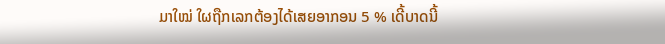ມາໃໝ່ ໃຜຖືກເລກຕ້ອງໄດ້ເສຍອາກອນ 5 % ເດີ້ບາດນີ້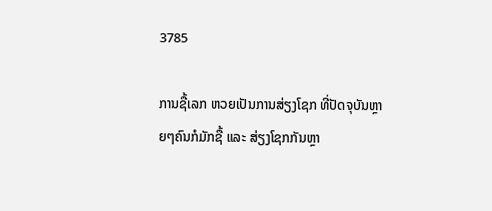3785

ການຊື້ເລກ ຫວຍເປັນການສ່ຽງໂຊກ ທີ່ປັດຈຸບັນຫຼາຍໆຄົນກໍມັກຊື້ ແລະ ສ່ຽງໂຊກກັນຫຼາ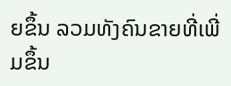ຍຂຶ້ນ ລວມທັງຄົນຂາຍທີ່ເພີ່ມຂຶ້ນ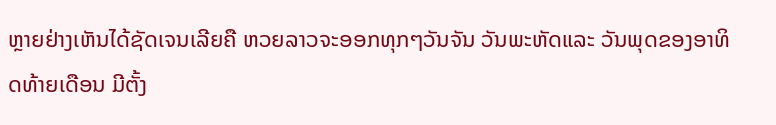ຫຼາຍຢ່າງເຫັນໄດ້ຊັດເຈນເລີຍຄື ຫວຍລາວຈະອອກທຸກໆວັນຈັນ ວັນພະຫັດແລະ ວັນພຸດຂອງອາທິດທ້າຍເດືອນ ມີຕັ້ງ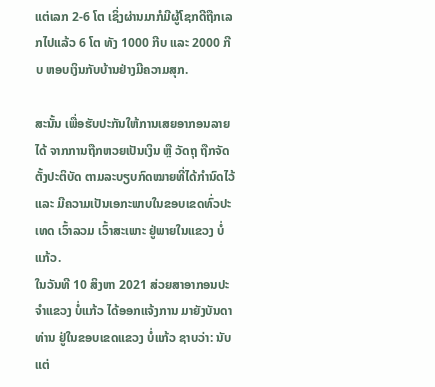ແຕ່ເລກ 2-6 ໂຕ ເຊິ່ງຜ່ານມາກໍມີຜູ້ໂຊກດີຖືກເລກໄປແລ້ວ 6 ໂຕ ທັງ 1000 ກີບ ແລະ 2000 ກີບ ຫອບເງິນກັບບ້ານຢ່າງມີຄວາມສຸກ.

ສະນັ້ນ ເພື່ອຮັບປະກັນໃຫ້ການເສຍອາກອນລາຍໄດ້ ຈາກການຖືກຫວຍເປັນເງິນ ຫຼື ວັດຖຸ ຖືກຈັດຕັ້ງປະຕິບັດ ຕາມລະບຽບກົດໝາຍທີ່ໄດ້ກໍານົດໄວ້ ແລະ ມີຄວາມເປັນເອກະພາບໃນຂອບເຂດທົ່ວປະເທດ ເວົ້າລວມ ເວົ້າສະເພາະ ຢູ່ພາຍໃນແຂວງ ບໍ່ແກ້ວ.
ໃນວັນທີ 10 ສິງຫາ 2021 ສ່ວຍສາອາກອນປະຈຳແຂວງ ບໍ່ແກ້ວ ໄດ້ອອກແຈ້ງການ ມາຍັງບັນດາທ່ານ ຢູ່ໃນຂອບເຂດແຂວງ ບໍ່ແກ້ວ ຊາບວ່າ: ນັບແຕ່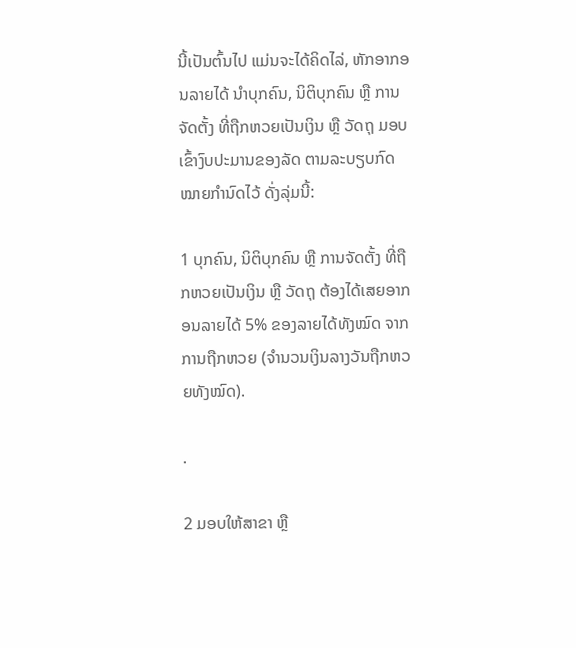ນີ້ເປັນຕົ້ນໄປ ແມ່ນຈະໄດ້ຄິດໄລ່, ຫັກອາກອນລາຍໄດ້ ນຳບຸກຄົນ, ນິຕິບຸກຄົນ ຫຼື ການຈັດຕັ້ງ ທີ່ຖືກຫວຍເປັນເງິນ ຫຼື ວັດຖຸ ມອບເຂົ້າງົບປະມານຂອງລັດ ຕາມລະບຽບກົດໝາຍກຳນົດໄວ້ ດັ່ງລຸ່ມນີ້:

1 ບຸກຄົນ, ນິຕິບຸກຄົນ ຫຼື ການຈັດຕັ້ງ ທີ່ຖືກຫວຍເປັນເງິນ ຫຼື ວັດຖຸ ຕ້ອງໄດ້ເສຍອາກອນລາຍໄດ້ 5% ຂອງລາຍໄດ້ທັງໝົດ ຈາກການຖືກຫວຍ (ຈຳນວນເງິນລາງວັນຖືກຫວຍທັງໝົດ).

.

2 ມອບໃຫ້ສາຂາ ຫຼື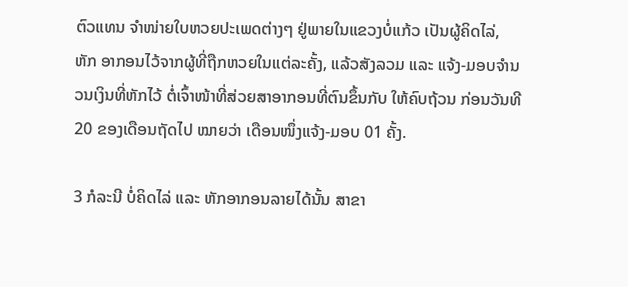ຕົວແທນ ຈຳໜ່າຍໃບຫວຍປະເພດຕ່າງໆ ຢູ່ພາຍໃນແຂວງບໍ່ແກ້ວ ເປັນຜູ້ຄິດໄລ່, ຫັກ ອາກອນໄວ້ຈາກຜູ້ທີ່ຖືກຫວຍໃນແຕ່ລະຄັ້ງ, ແລ້ວສັງລວມ ແລະ ແຈ້ງ-ມອບຈຳນວນເງິນທີ່ຫັກໄວ້ ຕໍ່ເຈົ້າໜ້າທີ່ສ່ວຍສາອາກອນທີ່ຕົນຂຶ້ນກັບ ໃຫ້ຄົບຖ້ວນ ກ່ອນວັນທີ 20 ຂອງເດືອນຖັດໄປ ໝາຍວ່າ ເດືອນໜຶ່ງແຈ້ງ-ມອບ 01 ຄັ້ງ.

3 ກໍລະນີ ບໍ່ຄິດໄລ່ ແລະ ຫັກອາກອນລາຍໄດ້ນັ້ນ ສາຂາ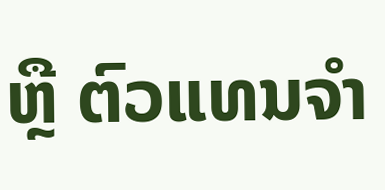ຫຼື ຕົວແທນຈຳ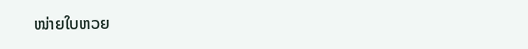ໜ່າຍໃບຫວຍ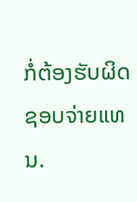ກໍ່ຕ້ອງຮັບຜິດຊອບຈ່າຍແທນ.